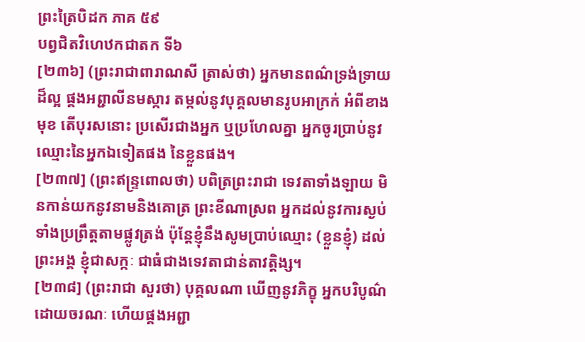ព្រះត្រៃបិដក ភាគ ៥៩
បព្វជិតវិហេឋកជាតក ទី៦
[២៣៦] (ព្រះរាជាពារាណសី ត្រាស់ថា) អ្នកមានពណ៌ទ្រង់ទ្រាយដ៏ល្អ ផ្គងអព្ជាលីនមស្ការ តម្កល់នូវបុគ្គលមានរូបអាក្រក់ អំពីខាងមុខ តើបុរសនោះ ប្រសើរជាងអ្នក ឬប្រហែលគ្នា អ្នកចូរប្រាប់នូវឈ្មោះនៃអ្នកឯទៀតផង នៃខ្លួនផង។
[២៣៧] (ព្រះឥន្រ្ទពោលថា) បពិត្រព្រះរាជា ទេវតាទាំងឡាយ មិនកាន់យកនូវនាមនិងគោត្រ ព្រះខីណាស្រព អ្នកដល់នូវការស្ងប់ ទាំងប្រព្រឹត្តតាមផ្លូវត្រង់ ប៉ុន្តែខ្ញុំនឹងសូមប្រាប់ឈ្មោះ (ខ្លួនខ្ញុំ) ដល់ព្រះអង្គ ខ្ញុំជាសក្កៈ ជាធំជាងទេវតាជាន់តាវត្តិង្ស។
[២៣៨] (ព្រះរាជា សួរថា) បុគ្គលណា ឃើញនូវភិក្ខុ អ្នកបរិបូណ៌ដោយចរណៈ ហើយផ្គងអព្ជា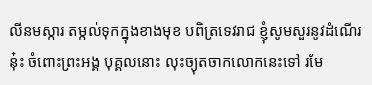លីនមស្ការ តម្កល់ទុកក្នុងខាងមុខ បពិត្រទេវរាជ ខ្ញុំសូមសួរនូវដំណើរនុ៎ះ ចំពោះព្រះអង្គ បុគ្គលនោះ លុះច្យុតចាកលោកនេះទៅ រមែ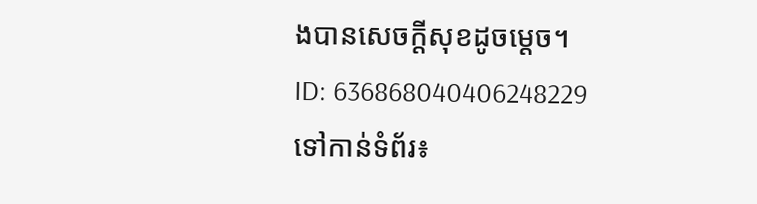ងបានសេចក្តីសុខដូចម្តេច។
ID: 636868040406248229
ទៅកាន់ទំព័រ៖